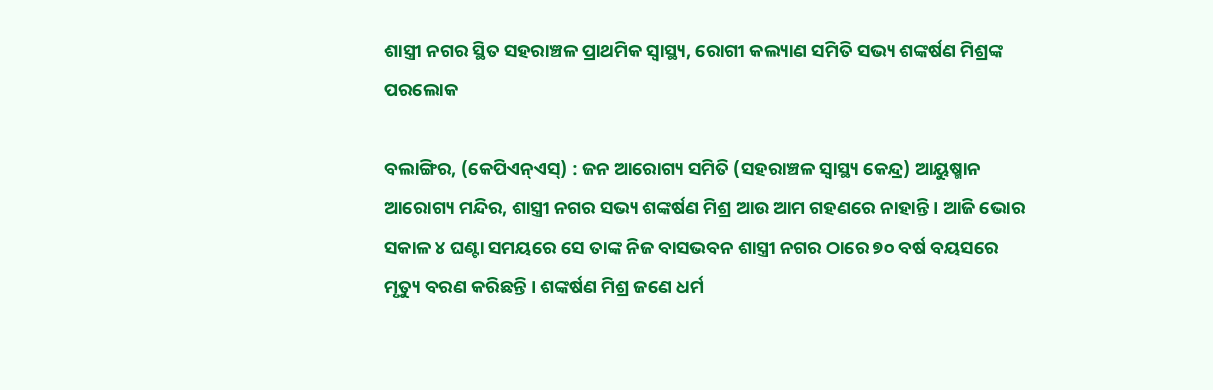ଶାସ୍ତ୍ରୀ ନଗର ସ୍ଥିତ ସହରାଞ୍ଚଳ ପ୍ରାଥମିକ ସ୍ୱାସ୍ଥ୍ୟ, ରୋଗୀ କଲ୍ୟାଣ ସମିତି ସଭ୍ୟ ଶଙ୍କର୍ଷଣ ମିଶ୍ରଙ୍କ ପରଲୋକ

ବଲାଙ୍ଗିର, (କେପିଏନ୍‌ଏସ୍‌) : ଜନ ଆରୋଗ୍ୟ ସମିତି (ସହରାଞ୍ଚଳ ସ୍ୱାସ୍ଥ୍ୟ କେନ୍ଦ୍ର) ଆୟୁଷ୍ମାନ ଆରୋଗ୍ୟ ମନ୍ଦିର, ଶାସ୍ତ୍ରୀ ନଗର ସଭ୍ୟ ଶଙ୍କର୍ଷଣ ମିଶ୍ର ଆଉ ଆମ ଗହଣରେ ନାହାନ୍ତି । ଆଜି ଭୋର ସକାଳ ୪ ଘଣ୍ଟା ସମୟରେ ସେ ତାଙ୍କ ନିଜ ବାସଭବନ ଶାସ୍ତ୍ରୀ ନଗର ଠାରେ ୭୦ ବର୍ଷ ବୟସରେ ମୃତ୍ୟୁ ବରଣ କରିଛନ୍ତି । ଶଙ୍କର୍ଷଣ ମିଶ୍ର ଜଣେ ଧର୍ମ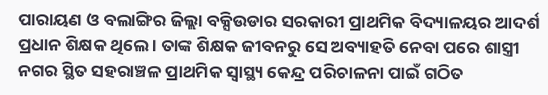ପାରାୟଣ ଓ ବଲାଙ୍ଗିର ଜିଲ୍ଲା ବକ୍ସିଉଡାର ସରକାରୀ ପ୍ରାଥମିକ ବିଦ୍ୟାଳୟର ଆଦର୍ଶ ପ୍ରଧାନ ଶିକ୍ଷକ ଥିଲେ । ତାଙ୍କ ଶିକ୍ଷକ ଜୀବନରୁ ସେ ଅବ୍ୟାହତି ନେବା ପରେ ଶାସ୍ତ୍ରୀ ନଗର ସ୍ଥିତ ସହରାଞ୍ଚଳ ପ୍ରାଥମିକ ସ୍ୱାସ୍ଥ୍ୟ କେନ୍ଦ୍ର ପରିଚାଳନା ପାଇଁ ଗଠିତ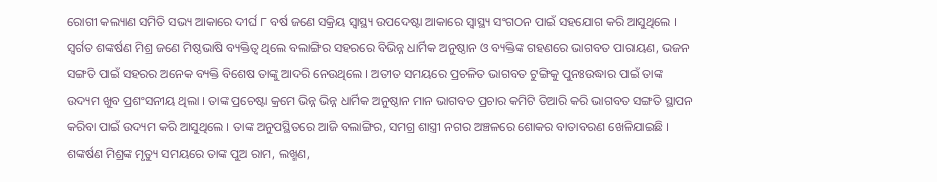ରୋଗୀ କଲ୍ୟାଣ ସମିତି ସଭ୍ୟ ଆକାରେ ଦୀର୍ଘ ୮ ବର୍ଷ ଜଣେ ସକ୍ରିୟ ସ୍ୱାସ୍ଥ୍ୟ ଉପଦେଷ୍ଟା ଆକାରେ ସ୍ୱାସ୍ଥ୍ୟ ସଂଗଠନ ପାଇଁ ସହଯୋଗ କରି ଆସୁଥିଲେ । ସ୍ୱର୍ଗତ ଶଙ୍କର୍ଷଣ ମିଶ୍ର ଜଣେ ମିଷ୍ଠଭାଷି ବ୍ୟକ୍ତିତ୍ୱ ଥିଲେ ବଲାଙ୍ଗିର ସହରରେ ବିଭିନ୍ନ ଧାର୍ମିକ ଅନୁଷ୍ଠାନ ଓ ବ୍ୟକ୍ତିଙ୍କ ଗହଣରେ ଭାଗବତ ପାରାୟଣ, ଭଜନ ସଙ୍ଗତି ପାଇଁ ସହରର ଅନେକ ବ୍ୟକ୍ତି ବିଶେଷ ତାଙ୍କୁ ଆଦରି ନେଉଥିଲେ । ଅତୀତ ସମୟରେ ପ୍ରଚଳିତ ଭାଗବତ ଟୁଙ୍ଗିକୁ ପୁନଃଉଦ୍ଧାର ପାଇଁ ତାଙ୍କ ଉଦ୍ୟମ ଖୁବ ପ୍ରଶଂସନୀୟ ଥିଲା । ତାଙ୍କ ପ୍ରଚେଷ୍ଟା କ୍ରମେ ଭିନ୍ନ ଭିନ୍ନ ଧାର୍ମିକ ଅନୁଷ୍ଠାନ ମାନ ଭାଗବତ ପ୍ରଚାର କମିଟି ତିଆରି କରି ଭାଗବତ ସଙ୍ଗତି ସ୍ଥାପନ କରିବା ପାଇଁ ଉଦ୍ୟମ କରି ଆସୁଥିଲେ । ତାଙ୍କ ଅନୁପସ୍ଥିତରେ ଆଜି ବଲାଙ୍ଗିର, ସମଗ୍ର ଶାସ୍ତ୍ରୀ ନଗର ଅଞ୍ଚଳରେ ଶୋକର ବାତାବରଣ ଖେଳିଯାଇଛି । ଶଙ୍କର୍ଷଣ ମିଶ୍ରଙ୍କ ମୃତ୍ୟୁ ସମୟରେ ତାଙ୍କ ପୁଅ ରାମ, ଲଖ୍ମଣ,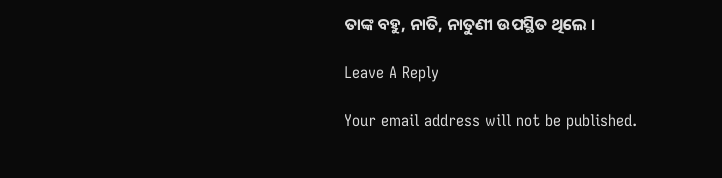ତାଙ୍କ ବହୁ, ନାତି, ନାତୁଣୀ ଉପସ୍ଥିତ ଥିଲେ ।

Leave A Reply

Your email address will not be published.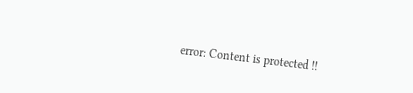error: Content is protected !!